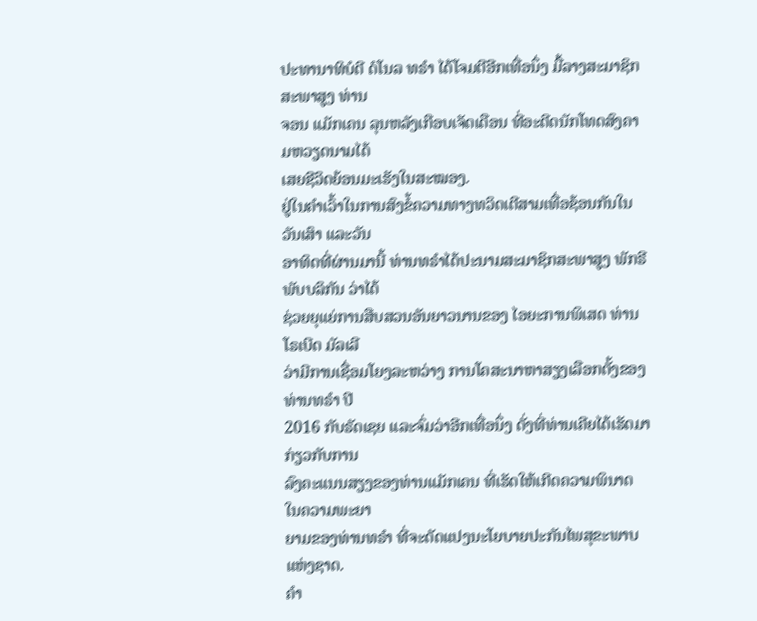ປະທານາທິບໍດີ ດໍໂນລ ທຣຳ ໄດ້ໂຈມຕີອີກເທື່ອນຶ່ງ ມື້ລາງສະມາຊິກສະພາສູງ ທ່ານ
ຈອນ ແມັກເຄນ ລຸນຫລັງເກືອບເຈັດເດືອນ ທີ່ອະດີດນັກໂທດສົງຄາມຫວຽດນາມໄດ້
ເສຍຊີວິດຍ້ອນມະເຮັງໃນສະໝອງ.
ຢູ່ໃນຄຳເວົ້າໃນການສົງຂໍ້ຄວາມທາງທວິດເຕີສາມເທື່ອຊ້ອນກັນໃນວັນເສົາ ແລະວັນ
ອາທິດທີ່ຜ່ານມານີ້ ທ່ານທຣຳໄດ້ປະນາມສະມາຊິກສະພາສູງ ພັກຣີພັບບລິກັນ ວ່າໄດ້
ຊ່ວຍຍຸແຍ່ການສືບສວນອັນຍາວນານຂອງ ໄອຍະການພິເສດ ທ່ານໂຣເບີດ ມັລເລີ
ວ່າມີການເຊື່ອມໂຍງລະຫວ່າງ ການໂຄສະນາຫາສຽງເລືອກຕັ້ງຂອງທ່ານທຣຳ ປີ
2016 ກັບຣັດເຊຍ ແລະຈົ່ມວ່າອີກເທື່ອນຶ່ງ ດັ່ງທີ່ທ່ານເຄີຍໄດ້ເຮັດມາ ກ່ຽວກັບການ
ລົງຄະແນນສຽງຂອງທ່ານແມັກເຄນ ທີ່ເຮັດໃຫ້ເກີດຄວາມພິນາດ ໃນຄວາມພະຍາ
ຍາມຂອງທ່ານທຣຳ ທີ່ຈະດັດແປງນະໂຍບາຍປະກັນໄພສຸຂະພາບແຫ່ງຊາດ.
ຄຳ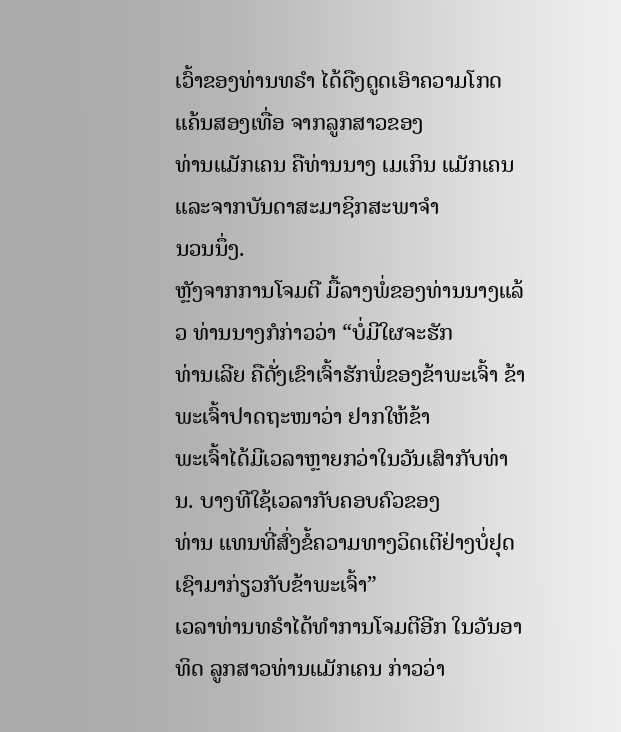ເວົ້າຂອງທ່ານທຣຳ ໄດ້ດືງດູດເອົາຄວາມໂກດແຄ້ນສອງເທື່ອ ຈາກລູກສາວຂອງ
ທ່ານແມັກເຄນ ຄືທ່ານນາງ ເມເກິນ ແມັກເຄນ ແລະຈາກບັນດາສະມາຊິກສະພາຈຳ
ນວນນຶ່ງ.
ຫຼັງຈາກການໂຈມຕີ ມື້ລາງພໍ່ຂອງທ່ານນາງແລ້ວ ທ່ານນາງກໍກ່າວວ່າ “ບໍ່ມີໃຜຈະຮັກ
ທ່ານເລີຍ ຄືດັ່ງເຂົາເຈົ້າຮັກພໍ່ຂອງຂ້າພະເຈົ້າ ຂ້າພະເຈົ້າປາດຖະໜາວ່າ ຢາກໃຫ້ຂ້າ
ພະເຈົ້າໄດ້ມີເວລາຫຼາຍກວ່າໃນວັນເສົາກັບທ່ານ. ບາງທີໃຊ້ເວລາກັບຄອບຄົວຂອງ
ທ່ານ ແທນທີ່ສົ່ງຂໍ້ຄວາມທາງວິດເຕີຢ່າງບໍ່ຢຸດເຊົາມາກ່ຽວກັບຂ້າພະເຈົ້າ”
ເວລາທ່ານທຣໍາໄດ້ທຳການໂຈມຕີອີກ ໃນວັນອາທິດ ລູກສາວທ່ານແມັກເຄນ ກ່າວວ່າ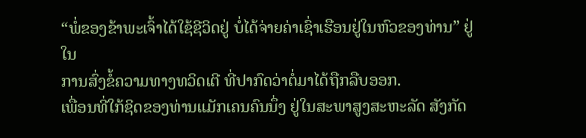“ພໍ່ຂອງຂ້າພະເຈົ້າໄດ້ໃຊ້ຊີວິດຢູ່ ບໍ່ໄດ້ຈ່າຍຄ່າເຊົ່າເຮືອນຢູ່ໃນຫົວຂອງທ່ານ” ຢູ່ໃນ
ການສົ່ງຂໍ້ຄວາມທາງທວິດເຕີ ທີ່ປາກົດວ່າຕໍ່ມາໄດ້ຖືກລືບອອກ.
ເພື່ອນທີ່ໃກ້ຊິດຂອງທ່ານແມັກເຄນຄົນນຶ່ງ ຢູ່ໃນສະພາສູງສະຫະລັດ ສັງກັດ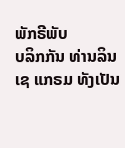ພັກຣີພັບ
ບລິກກັນ ທ່ານລິນເຊ ແກຣມ ທັງເປັນ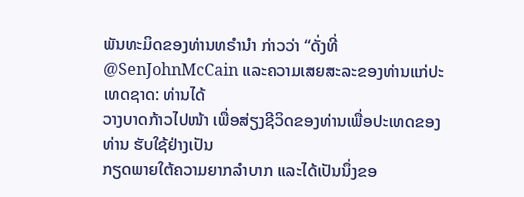ພັນທະມິດຂອງທ່ານທຣຳນຳ ກ່າວວ່າ “ດັ່ງທີ່ @SenJohnMcCain ແລະຄວາມເສຍສະລະຂອງທ່ານແກ່ປະເທດຊາດ: ທ່ານໄດ້
ວາງບາດກ້າວໄປໜ້າ ເພື່ອສ່ຽງຊີວິດຂອງທ່ານເພື່ອປະເທດຂອງທ່ານ ຮັບໃຊ້ຢ່າງເປັນ
ກຽດພາຍໃຕ້ຄວາມຍາກລຳບາກ ແລະໄດ້ເປັນນຶ່ງຂອ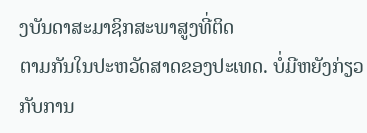ງບັນດາສະມາຊິກສະພາສູງທີ່ຕິດ
ຕາມກັນໃນປະຫວັດສາດຂອງປະເທດ. ບໍ່ມີຫຍັງກ່ຽວກັບການ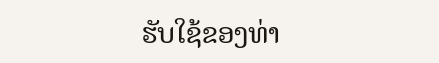ຮັບໃຊ້ຂອງທ່າ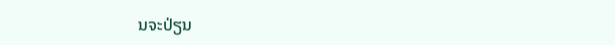ນຈະປ່ຽນ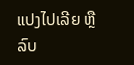ແປງໄປເລີຍ ຫຼືລົບ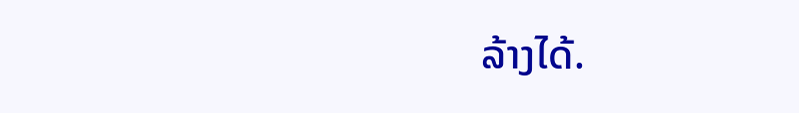ລ້າງໄດ້.